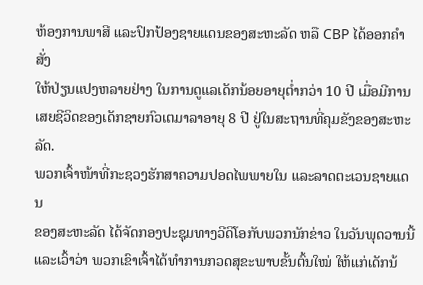ຫ້ອງການພາສີ ແລະປົກປ້ອງຊາຍແດນຂອງສະຫະລັດ ຫລື CBP ໄດ້ອອກຄຳສັ່ງ
ໃຫ້ປ່ຽນແປງຫລາຍຢ່າງ ໃນການດູແລເດັກນ້ອຍອາຍຸຕ່ຳກວ່າ 10 ປີ ເມື່ອມີການ
ເສຍຊີວິດຂອງເດັກຊາຍກົວເຕມາລາອາຍຸ 8 ປີ ຢູ່ໃນສະຖານທີ່ຄຸມຂັງຂອງສະຫະລັດ.
ພວກເຈົ້າໜ້າທີ່ກະຊວງຮັກສາຄວາມປອດໄພພາຍໃນ ແລະລາດຕະເວນຊາຍແດນ
ຂອງສະຫະລັດ ໄດ້ຈັດກອງປະຊຸມທາງວີດິໂອກັບພວກນັກຂ່າວ ໃນວັນພຸດວານນີ້
ແລະເວົ້າວ່າ ພວກເຂົາເຈົ້າໄດ້ທຳການກວດສຸຂະພາບຂັ້ນຕົ້ນໃໝ່ ໃຫ້ແກ່ເດັກນ້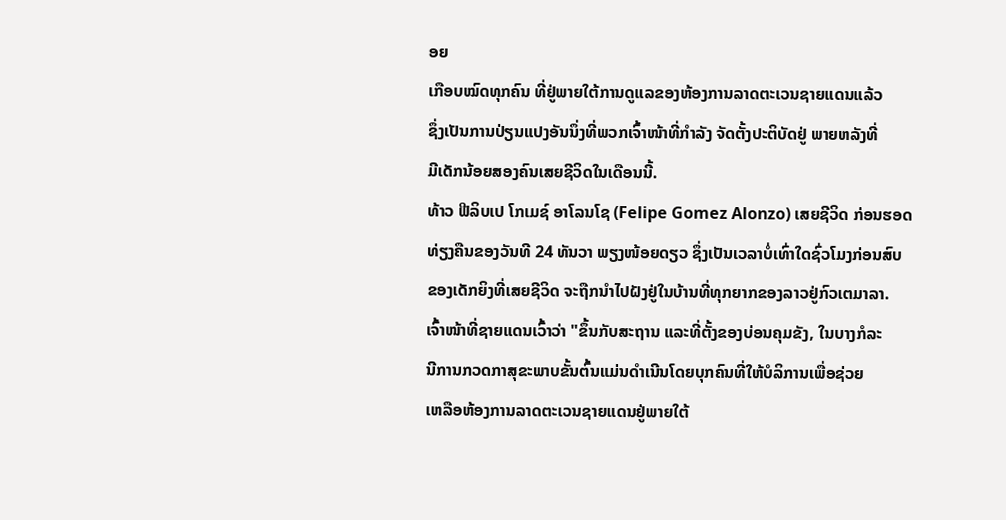ອຍ
ເກືອບໝົດທຸກຄົນ ທີ່ຢູ່ພາຍໃຕ້ການດູແລຂອງຫ້ອງການລາດຕະເວນຊາຍແດນແລ້ວ
ຊຶ່ງເປັນການປ່ຽນແປງອັນນຶ່ງທີ່ພວກເຈົ້າໜ້າທີ່ກຳລັງ ຈັດຕັ້ງປະຕິບັດຢູ່ ພາຍຫລັງທີ່
ມີເດັກນ້ອຍສອງຄົນເສຍຊີວິດໃນເດືອນນີ້.
ທ້າວ ຟີລິບເປ ໂກເມຊ໌ ອາໂລນໂຊ (Felipe Gomez Alonzo) ເສຍຊີວິດ ກ່ອນຮອດ
ທ່ຽງຄືນຂອງວັນທີ 24 ທັນວາ ພຽງໜ້ອຍດຽວ ຊຶ່ງເປັນເວລາບໍ່ເທົ່າໃດຊົ່ວໂມງກ່ອນສົບ
ຂອງເດັກຍິງທີ່ເສຍຊີວິດ ຈະຖືກນຳໄປຝັງຢູ່ໃນບ້ານທີ່ທຸກຍາກຂອງລາວຢູ່ກົວເຕມາລາ.
ເຈົ້າໜ້າທີ່ຊາຍແດນເວົ້າວ່າ "ຂຶ້ນກັບສະຖານ ແລະທີ່ຕັ້ງຂອງບ່ອນຄຸມຂັງ, ໃນບາງກໍລະ
ນີການກວດກາສຸຂະພາບຂັ້ນຕົ້ນແມ່ນດຳເນີນໂດຍບຸກຄົນທີ່ໃຫ້ບໍລິການເພື່ອຊ່ວຍ
ເຫລືອຫ້ອງການລາດຕະເວນຊາຍແດນຢູ່ພາຍໃຕ້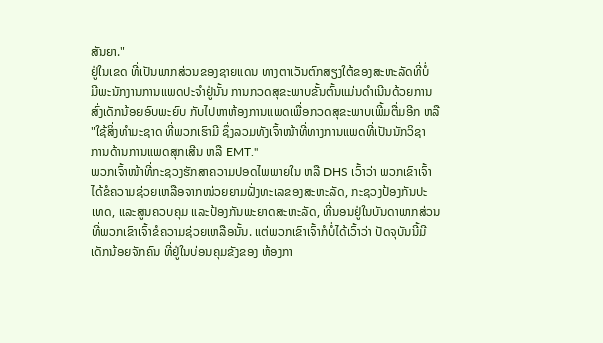ສັນຍາ."
ຢູ່ໃນເຂດ ທີ່ເປັນພາກສ່ວນຂອງຊາຍແດນ ທາງຕາເວັນຕົກສຽງໃຕ້ຂອງສະຫະລັດທີ່ບໍ່
ມີພະນັກງານການແພດປະຈຳຢູ່ນັ້ນ ການກວດສຸຂະພາບຂັ້ນຕົ້ນແມ່ນດຳເນີນດ້ວຍການ
ສົ່ງເດັກນ້ອຍອົບພະຍົບ ກັບໄປຫາຫ້ອງການແພດເພື່ອກວດສຸຂະພາບເພີ້ມຕື່ມອີກ ຫລື
"ໃຊ້ສິ່ງທຳມະຊາດ ທີ່ພວກເຮົາມີ ຊຶ່ງລວມທັງເຈົ້າໜ້າທີ່ທາງການແພດທີ່ເປັນນັກວິຊາ
ການດ້ານການແພດສຸກເສີນ ຫລື EMT."
ພວກເຈົ້າໜ້າທີ່ກະຊວງຮັກສາຄວາມປອດໄພພາຍໃນ ຫລື DHS ເວົ້າວ່າ ພວກເຂົາເຈົ້າ
ໄດ້ຂໍຄວາມຊ່ວຍເຫລືອຈາກໜ່ວຍຍາມຝັ່ງທະເລຂອງສະຫະລັດ, ກະຊວງປ້ອງກັນປະ
ເທດ, ແລະສູນຄວບຄຸມ ແລະປ້ອງກັນພະຍາດສະຫະລັດ, ທີ່ນອນຢູ່ໃນບັນດາພາກສ່ວນ
ທີ່ພວກເຂົາເຈົ້າຂໍຄວາມຊ່ວຍເຫລືອນັ້ນ. ແຕ່ພວກເຂົາເຈົ້າກໍບໍ່ໄດ້ເວົ້າວ່າ ປັດຈຸບັນນີ້ມີ
ເດັກນ້ອຍຈັກຄົນ ທີ່ຢູ່ໃນບ່ອນຄຸມຂັງຂອງ ຫ້ອງກາ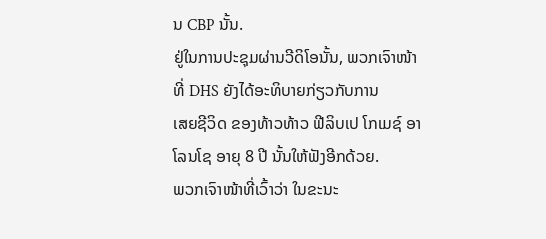ນ CBP ນັ້ນ.
ຢູ່ໃນການປະຊຸມຜ່ານວີດິໂອນັ້ນ, ພວກເຈົາໜ້າທີ່ DHS ຍັງໄດ້ອະທິບາຍກ່ຽວກັບການ
ເສຍຊີວິດ ຂອງທ້າວທ້າວ ຟີລິບເປ ໂກເມຊ໌ ອາໂລນໂຊ ອາຍຸ 8 ປີ ນັ້ນໃຫ້ຟັງອີກດ້ວຍ.
ພວກເຈົາໜ້າທີ່ເວົ້າວ່າ ໃນຂະນະ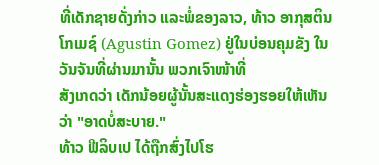ທີ່ເດັກຊາຍດັ່ງກ່າວ ແລະພໍ່ຂອງລາວ, ທ້າວ ອາກຸສຕິນ
ໂກເມຊ໌ (Agustin Gomez) ຢູ່ໃນບ່ອນຄຸມຂັງ ໃນວັນຈັນທີ່ຜ່ານມານັ້ນ ພວກເຈົາໜ້າທີ່
ສັງເກດວ່າ ເດັກນ້ອຍຜູ້ນັ້ນສະແດງຮ່ອງຮອຍໃຫ້ເຫັນວ່າ "ອາດບໍ່ສະບາຍ."
ທ້າວ ຟີລິບເປ ໄດ້ຖືກສົ່ງໄປໂຮ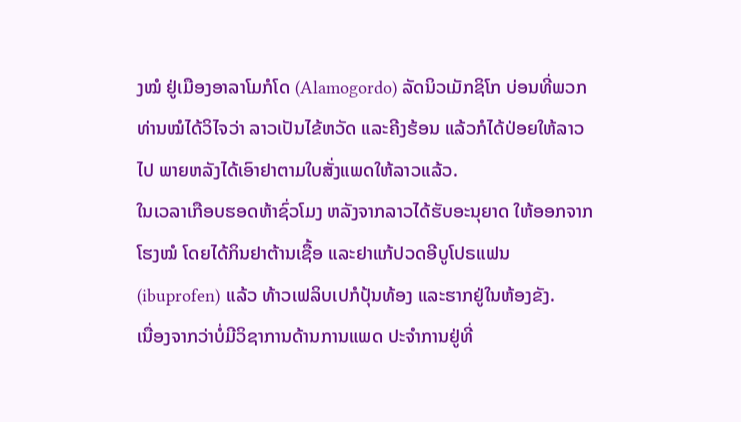ງໝໍ ຢູ່ເມືອງອາລາໂມກໍໂດ (Alamogordo) ລັດນິວເມັກຊິໂກ ບ່ອນທີ່ພວກທ່ານໝໍໄດ້ວິໄຈວ່າ ລາວເປັນໄຂ້ຫວັດ ແລະຄີງຮ້ອນ ແລ້ວກໍໄດ້ປ່ອຍໃຫ້ລາວໄປ ພາຍຫລັງໄດ້ເອົາຢາຕາມໃບສັ່ງແພດໃຫ້ລາວແລ້ວ.
ໃນເວລາເກືອບຮອດຫ້າຊົ່ວໂມງ ຫລັງຈາກລາວໄດ້ຮັບອະນຸຍາດ ໃຫ້ອອກຈາກໂຮງໝໍ ໂດຍໄດ້ກິນຢາຕ້ານເຊື້ອ ແລະຢາແກ້ປວດອີບູໂປຣແຟນ (ibuprofen) ແລ້ວ ທ້າວເຟລິບເປກໍປຸ້ນທ້ອງ ແລະຮາກຢູ່ໃນຫ້ອງຂັງ.
ເນື່ອງຈາກວ່າບໍ່ມີວິຊາການດ້ານການແພດ ປະຈຳການຢູ່ທີ່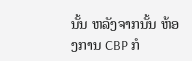ນັ້ນ ຫລັງຈາກນັ້ນ ຫ້ອງການ CBP ກໍ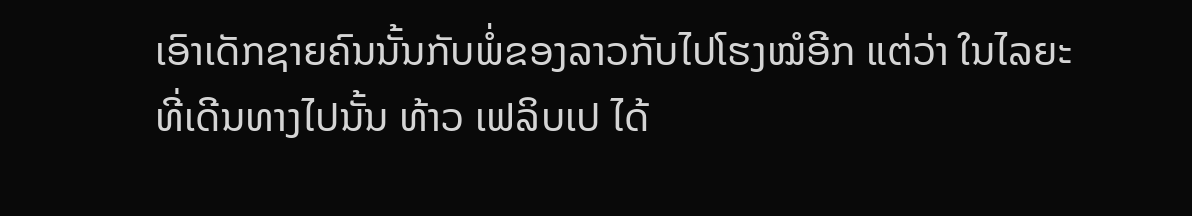ເອົາເດັກຊາຍຄົນນັ້ນກັບພໍ່ຂອງລາວກັບໄປໂຮງໝໍອີກ ແຕ່ວ່າ ໃນໄລຍະທີ່ເດີນທາງໄປນັ້ນ ທ້າວ ເຟລິບເປ ໄດ້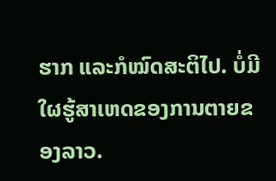ຮາກ ແລະກໍໝົດສະຕິໄປ. ບໍ່ມີໃຜຮູ້ສາເຫດຂອງການຕາຍຂອງລາວ.